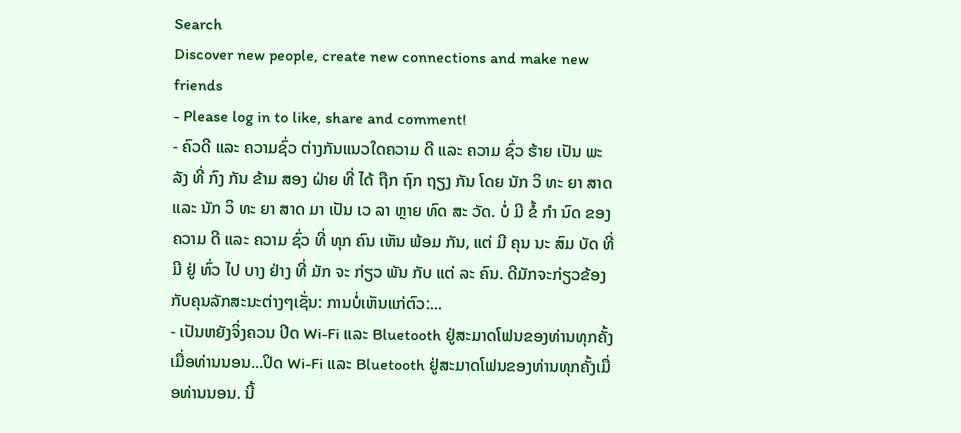Search
Discover new people, create new connections and make new friends
- Please log in to like, share and comment!
- ຄົວດີ ແລະ ຄວາມຊົ່ວ ຕ່າງກັນແນວໃດຄວາມ ດີ ແລະ ຄວາມ ຊົ່ວ ຮ້າຍ ເປັນ ພະ ລັງ ທີ່ ກົງ ກັນ ຂ້າມ ສອງ ຝ່າຍ ທີ່ ໄດ້ ຖືກ ຖົກ ຖຽງ ກັນ ໂດຍ ນັກ ວິ ທະ ຍາ ສາດ ແລະ ນັກ ວິ ທະ ຍາ ສາດ ມາ ເປັນ ເວ ລາ ຫຼາຍ ທົດ ສະ ວັດ. ບໍ່ ມີ ຂໍ້ ກໍາ ນົດ ຂອງ ຄວາມ ດີ ແລະ ຄວາມ ຊົ່ວ ທີ່ ທຸກ ຄົນ ເຫັນ ພ້ອມ ກັນ, ແຕ່ ມີ ຄຸນ ນະ ສົມ ບັດ ທີ່ ມີ ຢູ່ ທົ່ວ ໄປ ບາງ ຢ່າງ ທີ່ ມັກ ຈະ ກ່ຽວ ພັນ ກັບ ແຕ່ ລະ ຄົນ. ດີມັກຈະກ່ຽວຂ້ອງກັບຄຸນລັກສະນະຕ່າງໆເຊັ່ນ: ການບໍ່ເຫັນແກ່ຕົວ:...
- ເປັນຫຍັງຈິ່ງຄວນ ປິດ Wi-Fi ແລະ Bluetooth ຢູ່ສະມາດໂຟນຂອງທ່ານທຸກຄັ້ງເມື່ອທ່ານນອນ...ປິດ Wi-Fi ແລະ Bluetooth ຢູ່ສະມາດໂຟນຂອງທ່ານທຸກຄັ້ງເມື່ອທ່ານນອນ. ນີ້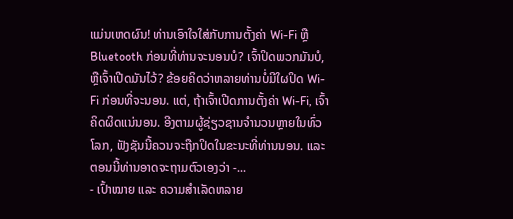ແມ່ນເຫດຜົນ! ທ່ານເອົາໃຈໃສ່ກັບການຕັ້ງຄ່າ Wi-Fi ຫຼື Bluetooth ກ່ອນທີ່ທ່ານຈະນອນບໍ? ເຈົ້າປິດພວກມັນບໍ, ຫຼືເຈົ້າເປີດມັນໄວ້? ຂ້ອຍຄິດວ່າຫລາຍທ່ານບໍ່ມີໃຜປິດ Wi-Fi ກ່ອນທີ່ຈະນອນ. ແຕ່, ຖ້າເຈົ້າເປີດການຕັ້ງຄ່າ Wi-Fi, ເຈົ້າຄິດຜິດແນ່ນອນ. ອີງຕາມຜູ້ຊ່ຽວຊານຈໍານວນຫຼາຍໃນທົ່ວໂລກ, ຟັງຊັນນີ້ຄວນຈະຖືກປິດໃນຂະນະທີ່ທ່ານນອນ. ແລະ ຕອນນີ້ທ່ານອາດຈະຖາມຕົວເອງວ່າ -...
- ເປົ້າໝາຍ ແລະ ຄວາມສຳເລັດຫລາຍ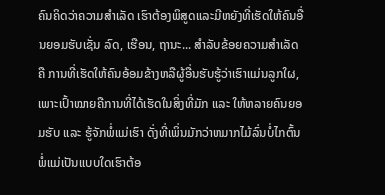ຄົນຄິດວ່າຄວາມສຳເລັດ ເຮົາຕ້ອງພິສູດແລະມີຫຍັງທີ່ເຮັດໃຫ້ຄົນອື່ນຍອມຮັບເຊັ່ນ ລົດ, ເຮືອນ, ຖານະ... ສຳລັບຂ້ອຍຄວາມສຳເລັດຄື ການທີ່ເຮັດໃຫ້ຄົນອ້ອມຂ້າງຫລືຜູ້ອື່ນຮັບຮູ້ວ່າເຮົາແມ່ນລູກໃຜ, ເພາະເປົ້າໝາຍຄືການທີ່ໄດ້ເຮັດໃນສິ່ງທີ່ມັກ ແລະ ໃຫ້ຫລາຍຄົນຍອມຮັບ ແລະ ຮູ້ຈັກພໍ່ແມ່ເຮົາ ດັ່ງທີ່ເພິ່ນມັກວ່າຫມາກໄມ້ລົ່ນບໍ່ໄກຕົ້ນ ພໍ່ແມ່ເປັນແບບໃດເຮົາຕ້ອ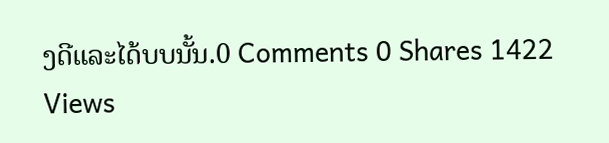ງດີແລະໄດ້ບບນັ້ນ.0 Comments 0 Shares 1422 Views